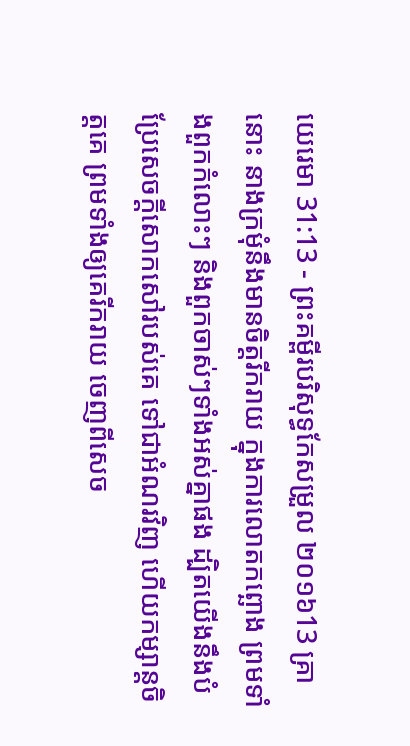យេរេមា 31:13 - ព្រះគម្ពីរបរិសុទ្ធកែសម្រួល ២០១៦13 គ្រានោះ នាងក្រមុំនឹងមានចិត្តរីករាយ ក្នុងការលោតកព្ឆោង ព្រមទាំងពួកកំលោះៗ និងពួកចាស់ៗទាំងអស់គ្នាផង ដ្បិតយើងនឹងបំប្រែសេចក្ដីសោកសៅរបស់គេ ទៅជាអំណរវិញ ហើយកម្សាន្តចិត្តគេ ព្រមទាំងឲ្យគេរីករាយ ចេញពីសេច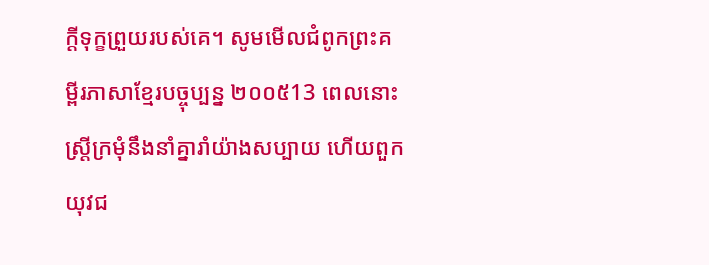ក្ដីទុក្ខព្រួយរបស់គេ។ សូមមើលជំពូកព្រះគម្ពីរភាសាខ្មែរបច្ចុប្បន្ន ២០០៥13 ពេលនោះ ស្ត្រីក្រមុំនឹងនាំគ្នារាំយ៉ាងសប្បាយ ហើយពួកយុវជ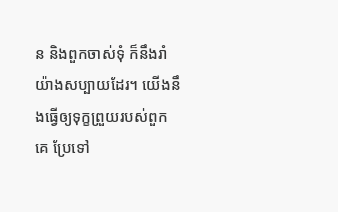ន និងពួកចាស់ទុំ ក៏នឹងរាំយ៉ាងសប្បាយដែរ។ យើងនឹងធ្វើឲ្យទុក្ខព្រួយរបស់ពួកគេ ប្រែទៅ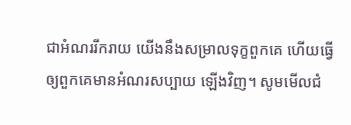ជាអំណររីករាយ យើងនឹងសម្រាលទុក្ខពួកគេ ហើយធ្វើឲ្យពួកគេមានអំណរសប្បាយ ឡើងវិញ។ សូមមើលជំ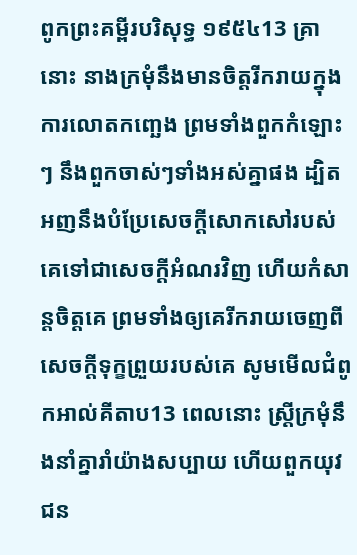ពូកព្រះគម្ពីរបរិសុទ្ធ ១៩៥៤13 គ្រានោះ នាងក្រមុំនឹងមានចិត្តរីករាយក្នុងការលោតកញ្ឆេង ព្រមទាំងពួកកំឡោះៗ នឹងពួកចាស់ៗទាំងអស់គ្នាផង ដ្បិតអញនឹងបំប្រែសេចក្ដីសោកសៅរបស់គេទៅជាសេចក្ដីអំណរវិញ ហើយកំសាន្តចិត្តគេ ព្រមទាំងឲ្យគេរីករាយចេញពីសេចក្ដីទុក្ខព្រួយរបស់គេ សូមមើលជំពូកអាល់គីតាប13 ពេលនោះ ស្ត្រីក្រមុំនឹងនាំគ្នារាំយ៉ាងសប្បាយ ហើយពួកយុវជន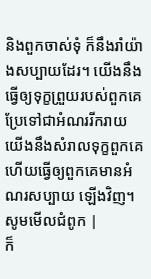និងពួកចាស់ទុំ ក៏នឹងរាំយ៉ាងសប្បាយដែរ។ យើងនឹងធ្វើឲ្យទុក្ខព្រួយរបស់ពួកគេ ប្រែទៅជាអំណររីករាយ យើងនឹងសំរាលទុក្ខពួកគេ ហើយធ្វើឲ្យពួកគេមានអំណរសប្បាយ ឡើងវិញ។ សូមមើលជំពូក |
ក៏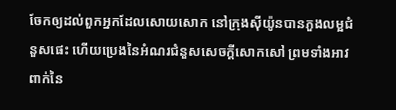ចែកឲ្យដល់ពួកអ្នកដែលសោយសោក នៅក្រុងស៊ីយ៉ូនបានភួងលម្អជំនួសផេះ ហើយប្រេងនៃអំណរជំនួសសេចក្ដីសោកសៅ ព្រមទាំងអាវពាក់នៃ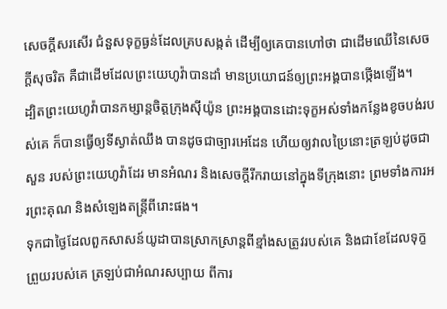សេចក្ដីសរសើរ ជំនួសទុក្ខធ្ងន់ដែលគ្របសង្កត់ ដើម្បីឲ្យគេបានហៅថា ជាដើមឈើនៃសេចក្ដីសុចរិត គឺជាដើមដែលព្រះយេហូវ៉ាបានដាំ មានប្រយោជន៍ឲ្យព្រះអង្គបានថ្កើងឡើង។
ដ្បិតព្រះយេហូវ៉ាបានកម្សាន្តចិត្តក្រុងស៊ីយ៉ូន ព្រះអង្គបានដោះទុក្ខអស់ទាំងកន្លែងខូចបង់របស់គេ ក៏បានធ្វើឲ្យទីស្ងាត់ឈឹង បានដូចជាច្បារអេដែន ហើយឲ្យវាលប្រៃនោះត្រឡប់ដូចជាសួន របស់ព្រះយេហូវ៉ាដែរ មានអំណរ និងសេចក្ដីរីករាយនៅក្នុងទីក្រុងនោះ ព្រមទាំងការអរព្រះគុណ និងសំឡេងតន្ត្រីពីរោះផង។
ទុកជាថ្ងៃដែលពួកសាសន៍យូដាបានស្រាកស្រាន្តពីខ្មាំងសត្រូវរបស់គេ និងជាខែដែលទុក្ខព្រួយរបស់គេ ត្រឡប់ជាអំណរសប្បាយ ពីការ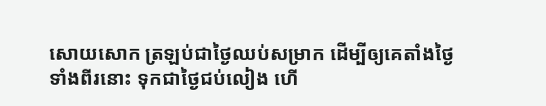សោយសោក ត្រឡប់ជាថ្ងៃឈប់សម្រាក ដើម្បីឲ្យគេតាំងថ្ងៃទាំងពីរនោះ ទុកជាថ្ងៃជប់លៀង ហើ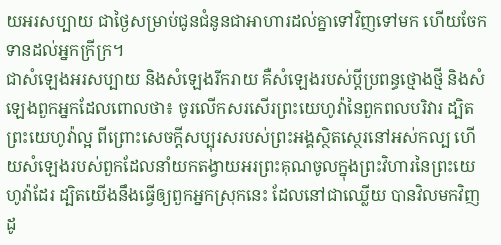យអរសប្បាយ ជាថ្ងៃសម្រាប់ជូនជំនូនជាអាហារដល់គ្នាទៅវិញទៅមក ហើយចែកទានដល់អ្នកក្រីក្រ។
ជាសំឡេងអរសប្បាយ និងសំឡេងរីករាយ គឺសំឡេងរបស់ប្ដីប្រពន្ធថ្មោងថ្មី និងសំឡេងពួកអ្នកដែលពោលថា៖ ចូរលើកសរសើរព្រះយេហូវ៉ានៃពួកពលបរិវារ ដ្បិតព្រះយេហូវ៉ាល្អ ពីព្រោះសេចក្ដីសប្បុរសរបស់ព្រះអង្គស្ថិតស្ថេរនៅអស់កល្ប ហើយសំឡេងរបស់ពួកដែលនាំយកតង្វាយអរព្រះគុណចូលក្នុងព្រះវិហារនៃព្រះយេហូវ៉ាដែរ ដ្បិតយើងនឹងធ្វើឲ្យពួកអ្នកស្រុកនេះ ដែលនៅជាឈ្លើយ បានវិលមកវិញដូ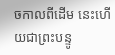ចកាលពីដើម នេះហើយជាព្រះបន្ទូ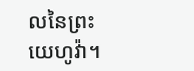លនៃព្រះយេហូវ៉ា។